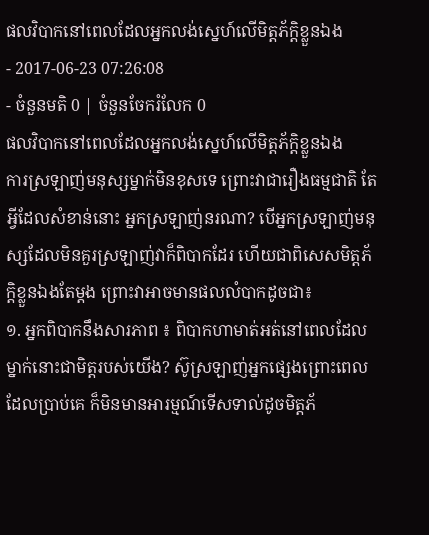ផលវិបាកនៅពេលដែលអ្នកលង់ស្នេហ៍លើមិត្តភ័ក្ដិខ្លួនឯង
- 2017-06-23 07:26:08
- ចំនួនមតិ 0 | ចំនួនចែករំលែក 0
ផលវិបាកនៅពេលដែលអ្នកលង់ស្នេហ៍លើមិត្តភ័ក្ដិខ្លួនឯង
ការស្រឡាញ់មនុស្សម្នាក់មិនខុសទេ ព្រោះវាជារឿងធម្មជាតិ តែអ្វីដែលសំខាន់នោះ អ្នកស្រឡាញ់នរណា? បើអ្នកស្រឡាញ់មនុស្សដែលមិនគួរស្រឡាញ់វាក៏ពិបាកដែរ ហើយជាពិសេសមិត្តភ័ក្ដិខ្លួនឯងតែម្ដង ព្រោះវាអាចមានផលលំបាកដូចជា៖
១. អ្នកពិបាកនឹងសារភាព ៖ ពិបាកហាមាត់អត់នៅពេលដែលម្នាក់នោះជាមិត្តរបស់យើង? ស៊ូស្រឡាញ់អ្នកផ្សេងព្រោះពេលដែលប្រាប់គេ ក៏មិនមានអារម្មណ៍ទើសទាល់ដូចមិត្តភ័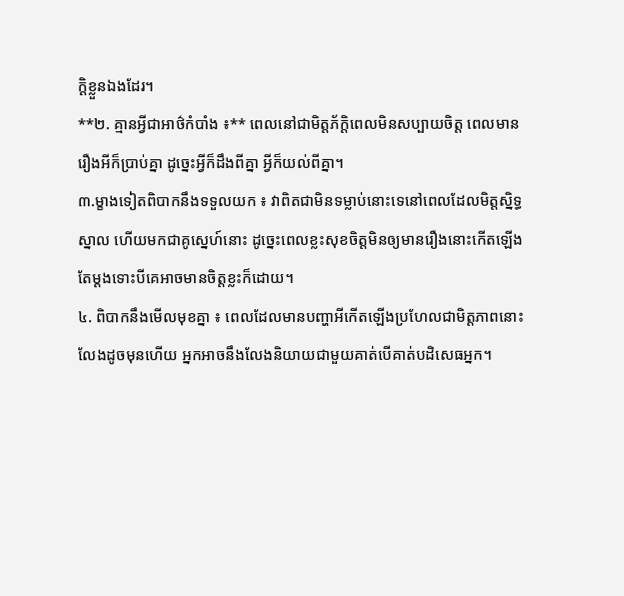ក្ដិខ្លួនឯងដែរ។
**២. គ្មានអ្វីជាអាថ៌កំបាំង ៖** ពេលនៅជាមិត្តភ័ក្ដិពេលមិនសប្បាយចិត្ត ពេលមានរឿងអីក៏ប្រាប់គ្នា ដូច្នេះអ្វីក៏ដឹងពីគ្នា អ្វីក៏យល់ពីគ្នា។
៣.ម្ខាងទៀតពិបាកនឹងទទួលយក ៖ វាពិតជាមិនទម្លាប់នោះទេនៅពេលដែលមិត្តស្និទ្ធស្នាល ហើយមកជាគូស្នេហ៍នោះ ដូច្នេះពេលខ្លះសុខចិត្តមិនឲ្យមានរឿងនោះកើតឡើងតែម្ដងទោះបីគេអាចមានចិត្តខ្លះក៏ដោយ។
៤. ពិបាកនឹងមើលមុខគ្នា ៖ ពេលដែលមានបញ្ហាអីកើតឡើងប្រហែលជាមិត្តភាពនោះលែងដូចមុនហើយ អ្នកអាចនឹងលែងនិយាយជាមួយគាត់បើគាត់បដិសេធអ្នក។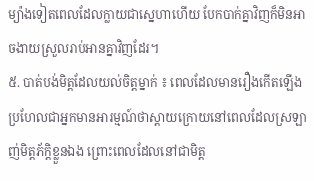ម្យ៉ាងទៀតពេលដែលក្លាយជាស្នេហាហើយ បែកបាក់គ្នាវិញក៏មិនអាចងាយស្រួលរាប់អានគ្នាវិញដែរ។
៥. បាត់បង់មិត្តដែលយល់ចិត្តម្នាក់ ៖ ពេលដែលមានរឿងកើតឡើង ប្រហែលជាអ្នកមានអារម្មណ៍ថាស្ដាយក្រោយនៅពេលដែលស្រឡាញ់មិត្តភ័ក្ដិខ្លួនឯង ព្រោះពេលដែលនៅជាមិត្ត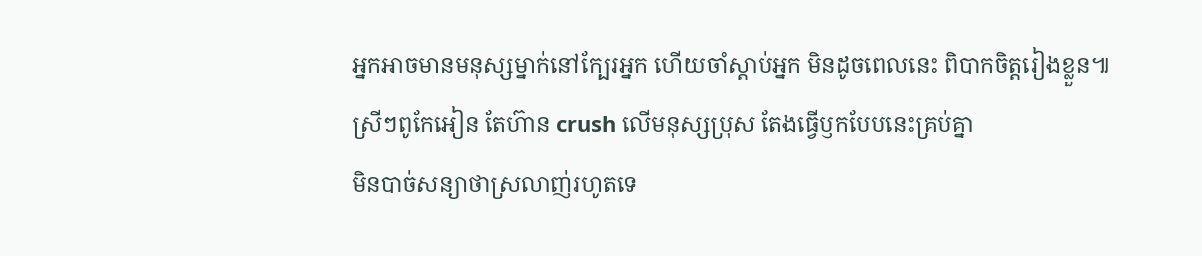អ្នកអាចមានមនុស្សម្នាក់នៅក្បែរអ្នក ហើយចាំស្ដាប់អ្នក មិនដូចពេលនេះ ពិបាកចិត្តរៀងខ្លួន៕
ស្រីៗពូកែអៀន តែហ៊ាន crush លើមនុស្សប្រុស តែងធ្វើឫកបែបនេះគ្រប់គ្នា
មិនបាច់សន្យាថាស្រលាញ់រហូតទេ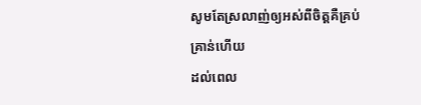សូមតែស្រលាញ់ឲ្យអស់ពីចិត្តគឺគ្រប់គ្រាន់ហើយ
ដល់ពេល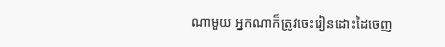ណាមួយ អ្នកណាក៏ត្រូវចេះរៀនដោះដៃចេញ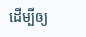ដើម្បីឲ្យ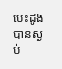បេះដូងបានស្ងប់